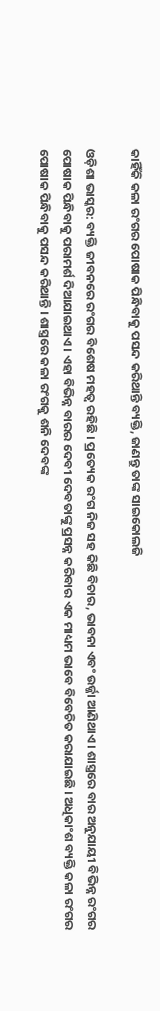କାହିଁକି କଳା ରଂଗର ପୋଷାକ ପିନ୍ଧିବାକୁ ପସନ୍ଦ କରିଥାନ୍ତି ବ୍ୟକ୍ତି, ଜାଣନ୍ତୁ ତାଙ୍କ ସାଇକୋଲଜି

ଓଡ଼ିଶା ଭାସ୍କର: ବ୍ୟକ୍ତି ଜୀବନରେ ରଂଗର ବିଶେଷ ମହତ୍ୱ ରହିଛି । ପ୍ରତ୍ୟେକ ରଂଗ ନିଜ ସହ କିଛି ବିଚାର, ଭାବନା ଏବଂ ଉର୍ଜ୍ଜା ଆଣିଥାଏ । ଶାସ୍ତ୍ରରେ ବାର ଅନୁଯାୟୀ ବିଭିନ୍ନ ରଂଗର ପୋଷାକ ପିନ୍ଧିବାକୁ ପରାମର୍ଶ ଦିଆଯାଇଥାଏ । ଏହା ବିଭିନ୍ନ ବାରର ଦେବୀ ଦେବତାଙ୍କୁ ପ୍ରସନ୍ନ କରିବାର ଏକ ମାଧ୍ୟମ ଭାବେ ବିବେଚିତ କରାଯାଇଛି । ଅଧିକାଂଶ ବ୍ୟକ୍ତି କଳା ରଂଗର ପୋଷାକ ପିନ୍ଧିବାକୁ ପସନ୍ଦ କରିଥାନ୍ତି । ଶାସ୍ତ୍ରରେ କଳା ରଂଗକୁ ଶନି ଦେବଙ୍କ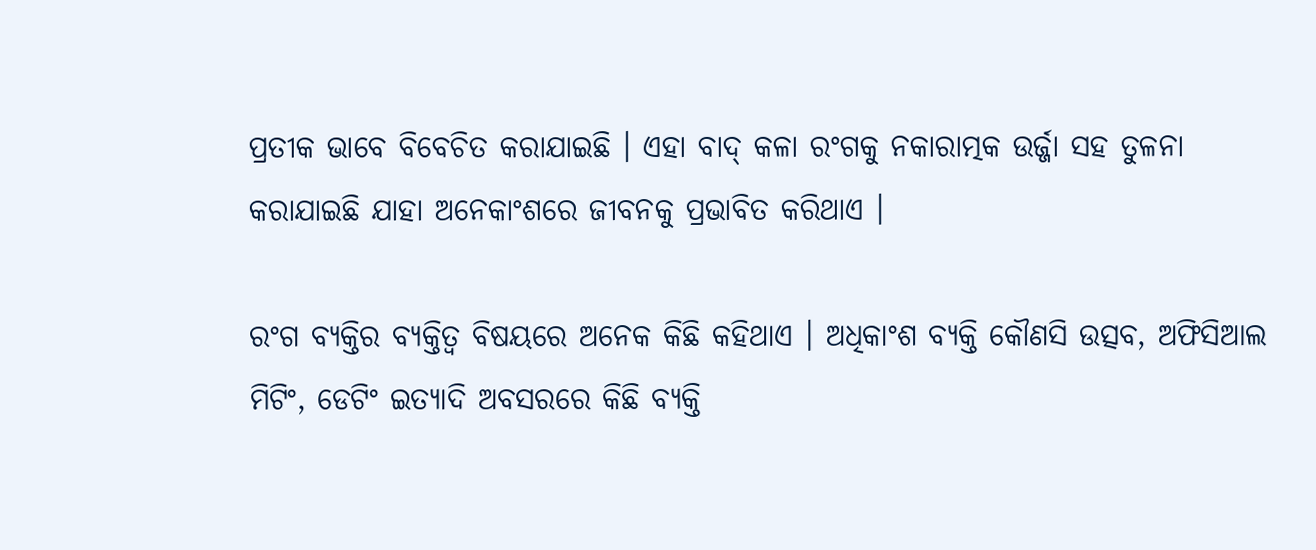ପ୍ରତୀକ ଭାବେ ବିବେଚିତ କରାଯାଇଛି । ଏହା ବାଦ୍ କଳା ରଂଗକୁ ନକାରାତ୍ମକ ଉର୍ଜ୍ଜା ସହ ତୁଳନା କରାଯାଇଛି ଯାହା ଅନେକାଂଶରେ ଜୀବନକୁ ପ୍ରଭାବିତ କରିଥାଏ ।

ରଂଗ ବ୍ୟକ୍ତିର ବ୍ୟକ୍ତିତ୍ୱ ବିଷୟରେ ଅନେକ କିଛି କହିଥାଏ । ଅଧିକାଂଶ ବ୍ୟକ୍ତି କୌଣସି ଉତ୍ସବ, ଅଫିସିଆଲ ମିଟିଂ, ଡେଟିଂ ଇତ୍ୟାଦି ଅବସରରେ କିଛି ବ୍ୟକ୍ତି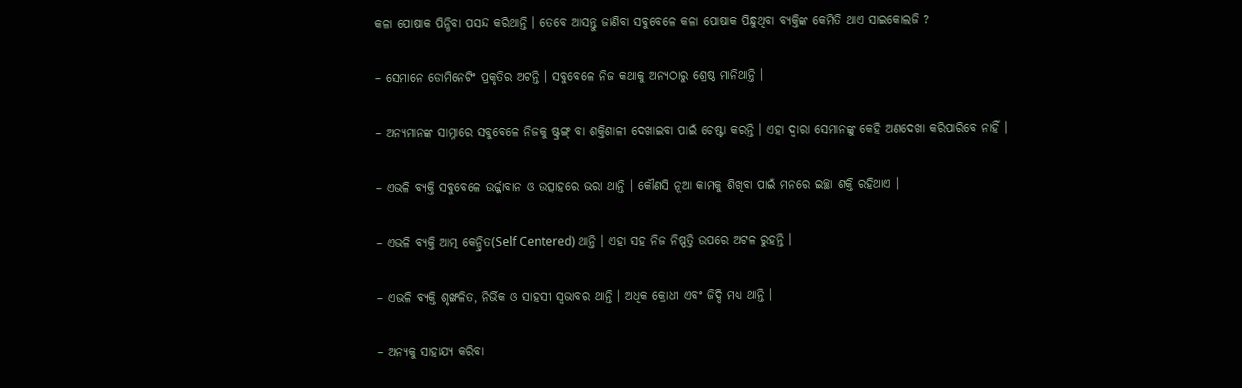କଳା ପୋଷାକ ପିନ୍ଧିବା ପସନ୍ଦ କରିଥାନ୍ତି । ତେବେ ଆସନ୍ତୁ ଜାଣିବା ସବୁବେଳେ କଳା ପୋଷାକ ପିନ୍ଧୁଥିବା ବ୍ୟକ୍ତିଙ୍କ କେମିତି ଥାଏ ସାଇକୋଲଜି ?

– ସେମାନେ ଡୋମିନେଟିଂ ପ୍ରକୃତିର ଅଟନ୍ତି । ସବୁବେଳେ ନିଜ କଥାକୁ ଅନ୍ୟଠାରୁ ଶ୍ରେଷ୍ଠ ମାନିଥାନ୍ତି ।

– ଅନ୍ୟମାନଙ୍କ ସାମ୍ନାରେ ସବୁବେଳେ ନିଜକୁ ଷ୍ଟ୍ରଙ୍ଗ୍ ବା ଶକ୍ତିଶାଳୀ ଦେଖାଇବା ପାଇଁ ଚେଷ୍ଟା କରନ୍ତି । ଏହା ଦ୍ୱାରା ସେମାନଙ୍କୁ କେହି ଅଣଦେଖା କରିପାରିବେ ନାହିଁ ।

– ଏଭଳି ବ୍ୟକ୍ତି ସବୁବେଳେ ଉର୍ଜ୍ଜାବାନ ଓ ଉତ୍ସାହରେ ଭରା ଥାନ୍ତି । କୌଣସି ନୂଆ କାମକୁ ଶିଖିବା ପାଇଁ ମନରେ ଇଚ୍ଛା ଶକ୍ତି ରହିଥାଏ ।

– ଏଭଳି ବ୍ୟକ୍ତି ଆତ୍ମ କେନ୍ଦ୍ରିତ(Self Centered) ଥାନ୍ତି । ଏହା ସହ ନିଜ ନିଷ୍ପତ୍ତି ଉପରେ ଅଟଳ ରୁହନ୍ତି ।

– ଏଭଳି ବ୍ୟକ୍ତି ଶୃଙ୍ଖଳିତ, ନିର୍ଭିକ ଓ ସାହସୀ ସ୍ୱଭାବର ଥାନ୍ତି । ଅଧିକ କ୍ରୋଧୀ ଏବଂ ଜିଦ୍ଦି ମଧ୍ୟ ଥାନ୍ତି ।

– ଅନ୍ୟକୁ ସାହାଯ୍ୟ କରିବା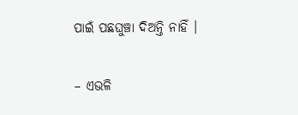ପାଇଁ ପଛଘୁଞ୍ଚା ଦିଅନ୍ତି ନାହିଁ ।

– ଏଭଳି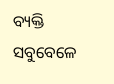ବ୍ୟକ୍ତି ସବୁବେଳେ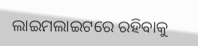ଲାଇମଲାଇଟରେ ରହିବାକୁ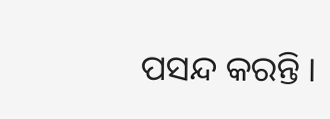ପସନ୍ଦ କରନ୍ତି ।